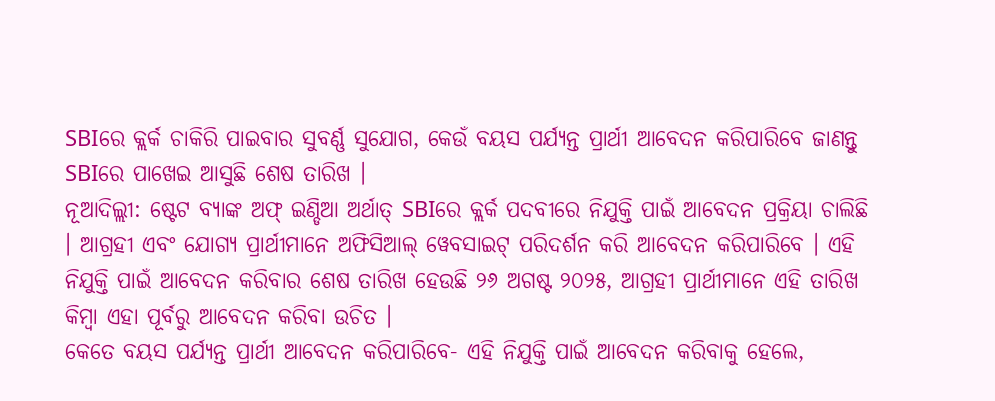SBIରେ କ୍ଲର୍କ ଚାକିରି ପାଇବାର ସୁବର୍ଣ୍ଣ ସୁଯୋଗ, କେଉଁ ବୟସ ପର୍ଯ୍ୟନ୍ତ ପ୍ରାର୍ଥୀ ଆବେଦନ କରିପାରିବେ ଜାଣନ୍ତୁ
SBIରେ ପାଖେଇ ଆସୁଛି ଶେଷ ତାରିଖ ।
ନୂଆଦିଲ୍ଲୀ: ଷ୍ଟେଟ ବ୍ୟାଙ୍କ ଅଫ୍ ଇଣ୍ଡିଆ ଅର୍ଥାତ୍ SBIରେ କ୍ଲର୍କ ପଦବୀରେ ନିଯୁକ୍ତି ପାଇଁ ଆବେଦନ ପ୍ରକ୍ରିୟା ଚାଲିଛି । ଆଗ୍ରହୀ ଏବଂ ଯୋଗ୍ୟ ପ୍ରାର୍ଥୀମାନେ ଅଫିସିଆଲ୍ ୱେବସାଇଟ୍ ପରିଦର୍ଶନ କରି ଆବେଦନ କରିପାରିବେ । ଏହି ନିଯୁକ୍ତି ପାଇଁ ଆବେଦନ କରିବାର ଶେଷ ତାରିଖ ହେଉଛି ୨୬ ଅଗଷ୍ଟ ୨୦୨୫, ଆଗ୍ରହୀ ପ୍ରାର୍ଥୀମାନେ ଏହି ତାରିଖ କିମ୍ବା ଏହା ପୂର୍ବରୁ ଆବେଦନ କରିବା ଉଚିତ ।
କେତେ ବୟସ ପର୍ଯ୍ୟନ୍ତ ପ୍ରାର୍ଥୀ ଆବେଦନ କରିପାରିବେ- ଏହି ନିଯୁକ୍ତି ପାଇଁ ଆବେଦନ କରିବାକୁ ହେଲେ,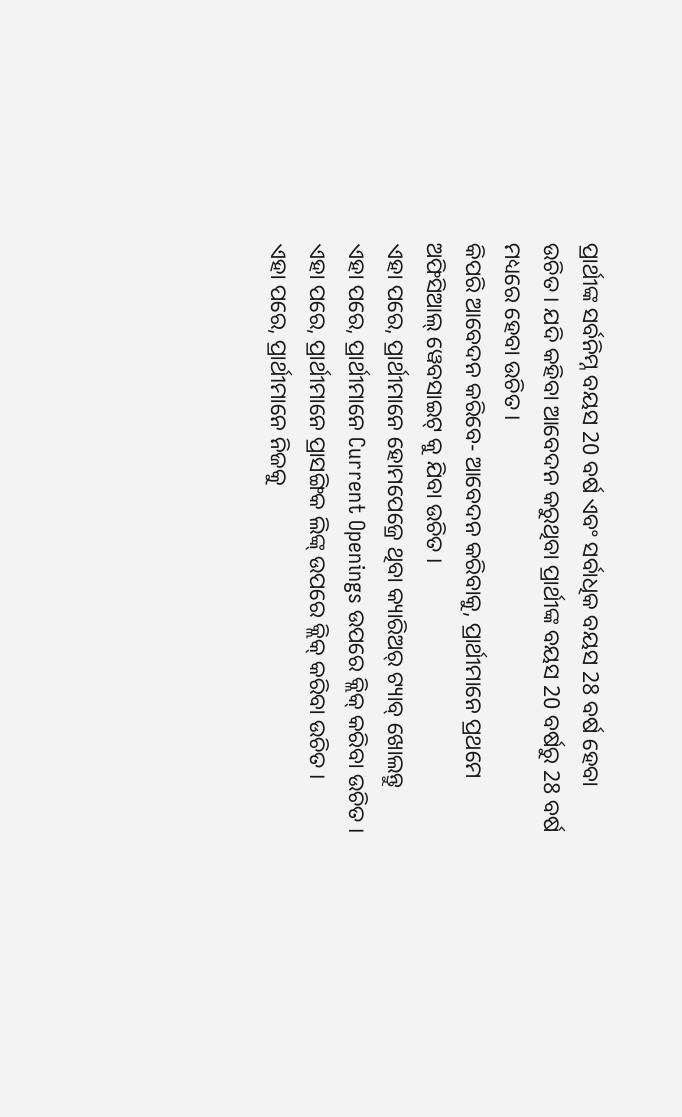ପ୍ରାର୍ଥୀଙ୍କ ସର୍ବନିମ୍ନ ବୟସ 20 ବର୍ଷ ଏବଂ ସର୍ବାଧିକ ବୟସ 28 ବର୍ଷ ହେବା ଉଚିତ । ଯଦି କହିବା ଆବେଦନ କରୁଥିବା ପ୍ରାର୍ଥୀଙ୍କ ବୟସ 20 ବର୍ଷରୁ 28 ବର୍ଷ ମଧ୍ୟରେ ହେବା ଉଚିତ ।
କିପରି ଆବେଦନ କରିବେ- ଆବେଦନ କରିବାକୁ, ପ୍ରାର୍ଥୀମାନେ ପ୍ରଥମେ ଅଫିସିଆଲ୍ ୱେବସାଇଟ୍ କୁ ଯିବା ଉଚିତ ।
ଏହା ପରେ, ପ୍ରାର୍ଥୀମାନେ ହୋମପେଜ୍ରେ ଥିବା କ୍ୟାରିଅର୍ ଟ୍ୟାବ୍ ଖୋଲନ୍ତୁ
ଏହା ପରେ, ପ୍ରାର୍ଥୀମାନେ Current Openings ଉପରେ କ୍ଲିକ୍ କରିବା ଉଚିତ ।
ଏହା ପରେ, ପ୍ରାର୍ଥୀମାନେ ପ୍ରାସଙ୍ଗିକ ଲିଙ୍କ୍ ଉପରେ କ୍ଲିକ୍ କରିବା ଉଚିତ ।
ଏହା ପରେ, ପ୍ରାର୍ଥୀମାନେ ନିଜକୁ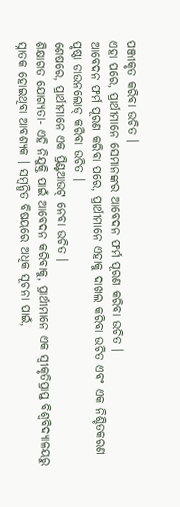ପଞ୍ଜୀକୃତ କରିବା ଉଚିତ ।
ଏହା ପରେ, ପ୍ରାର୍ଥୀମାନେ ସେମାନଙ୍କର ଆବେଦନ ଫର୍ମ ପୂରଣ କରିବା ଉଚିତ ।
ଆବେଦନ ଫର୍ମ ପୂରଣ କରିବା ପରେ, ପ୍ରାର୍ଥୀମାନେ ଏହାକୁ ଦାଖଲ କରିବା ଉଚିତ ଏବଂ ଏକ ନିଶ୍ଚିତକରଣ ପୃଷ୍ଠା ଡାଉନଲୋଡ୍ କରିବା ଉଚିତ ।
ଶେଷରେ, ପ୍ରାର୍ଥୀମାନେ ଏକ ପ୍ରିଣ୍ଟଆଉଟ୍ ନେବା ଉଚିତ ।
ଶିକ୍ଷାଗତ ଯୋଗ୍ୟତା- ଏହି ନିଯୁକ୍ତି ପାଇଁ ଆବେଦନ କରିବାକୁ, ପ୍ରାର୍ଥୀମାନେ ଏକ ସ୍ୱୀକୃତିପ୍ରାପ୍ତ ବିଶ୍ୱବିଦ୍ୟାଳୟରୁ ସ୍ନାତକ ହୋଇଥିବା ଆବଶ୍ୟକ । ସମ୍ବନ୍ଧିତ ବିଷୟରେ ଅଧିକ ସୂଚନା ପାଇଁ,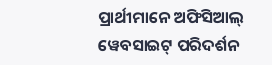ପ୍ରାର୍ଥୀମାନେ ଅଫିସିଆଲ୍ ୱେବସାଇଟ୍ ପରିଦର୍ଶନ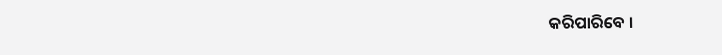କରିପାରିବେ ।